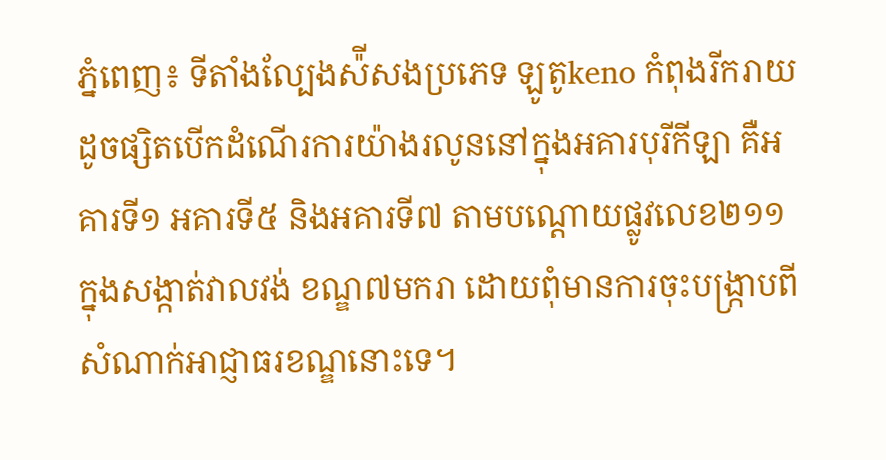ភ្នំពេញ៖ ទីតាំងល្បែងស៉ីសងប្រភេទ ឡូតូkeno កំពុងរីករាយដូចផ្សិតបើកដំណើរការយ៉ាងរលូននៅក្នុងអគារបុរីកីឡា គឺអគារទី១ អគារទី៥ និងអគារទី៧ តាមបណ្ដោយផ្លូវលេខ២១១ ក្នុងសង្កាត់វាលវង់ ខណ្ឌ៧មករា ដោយពុំមានការចុះបង្ក្រាបពីសំណាក់អាជ្ញាធរខណ្ឌនោះទេ។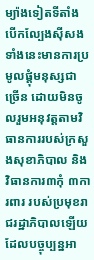ម្យ៉ាងទៀតទីតាំងបើកល្បែងស៊ីសងទាំងនេះមានការប្រមូលផ្ដុំមនុស្សជាច្រើន ដោយមិនចូលរួមអនុវត្តតាមវិធានការរបស់ក្រសួងសុខាភិបាល និងវិធានការ៣កុំ ៣ការពារ របស់ប្រមុខរាជរដ្ឋាភិបាលឡើយ ដែលបច្ចុប្បន្នអា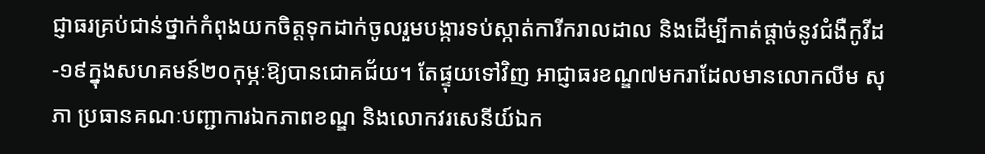ជ្ញាធរគ្រប់ជាន់ថ្នាក់កំពុងយកចិត្តទុកដាក់ចូលរួមបង្ការទប់ស្កាត់ការីករាលដាល និងដើម្បីកាត់ផ្ដាច់នូវជំងឺកូវីដ-១៩ក្នុងសហគមន៍២០កុម្ភៈឱ្យបានជោគជ័យ។ តែផ្ទុយទៅវិញ អាជ្ញាធរខណ្ឌ៧មករាដែលមានលោកលីម សុភា ប្រធានគណៈបញ្ជាការឯកភាពខណ្ឌ និងលោកវរសេនីយ៍ឯក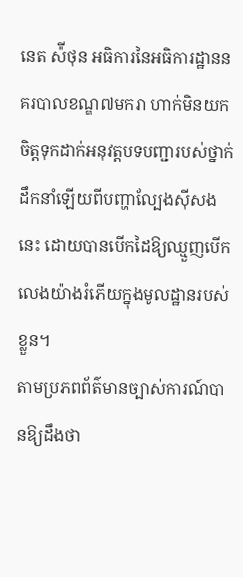នេត ស៉ីថុន អធិការនៃអធិការដ្ឋាននគរបាលខណ្ឌ៧មករា ហាក់មិនយកចិត្តទុកដាក់អនុវត្តបទបញ្ជារបស់ថ្នាក់ដឹកនាំឡើយពីបញ្ហាល្បែងសុីសងនេះ ដោយបានបើកដៃឱ្យឈ្មួញបើកលេងយ៉ាងរំភើយក្នុងមូលដ្ឋានរបស់ខ្លួន។
តាមប្រភពព័ត៌មានច្បាស់ការណ៍បានឱ្យដឹងថា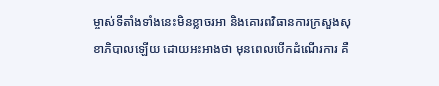ម្ចាស់ទីតាំងទាំងនេះមិនខ្លាចរអា និងគោរពវិធានការក្រសួងសុខាភិបាលឡើយ ដោយអះអាងថា មុនពេលបើកដំណើរការ គឺ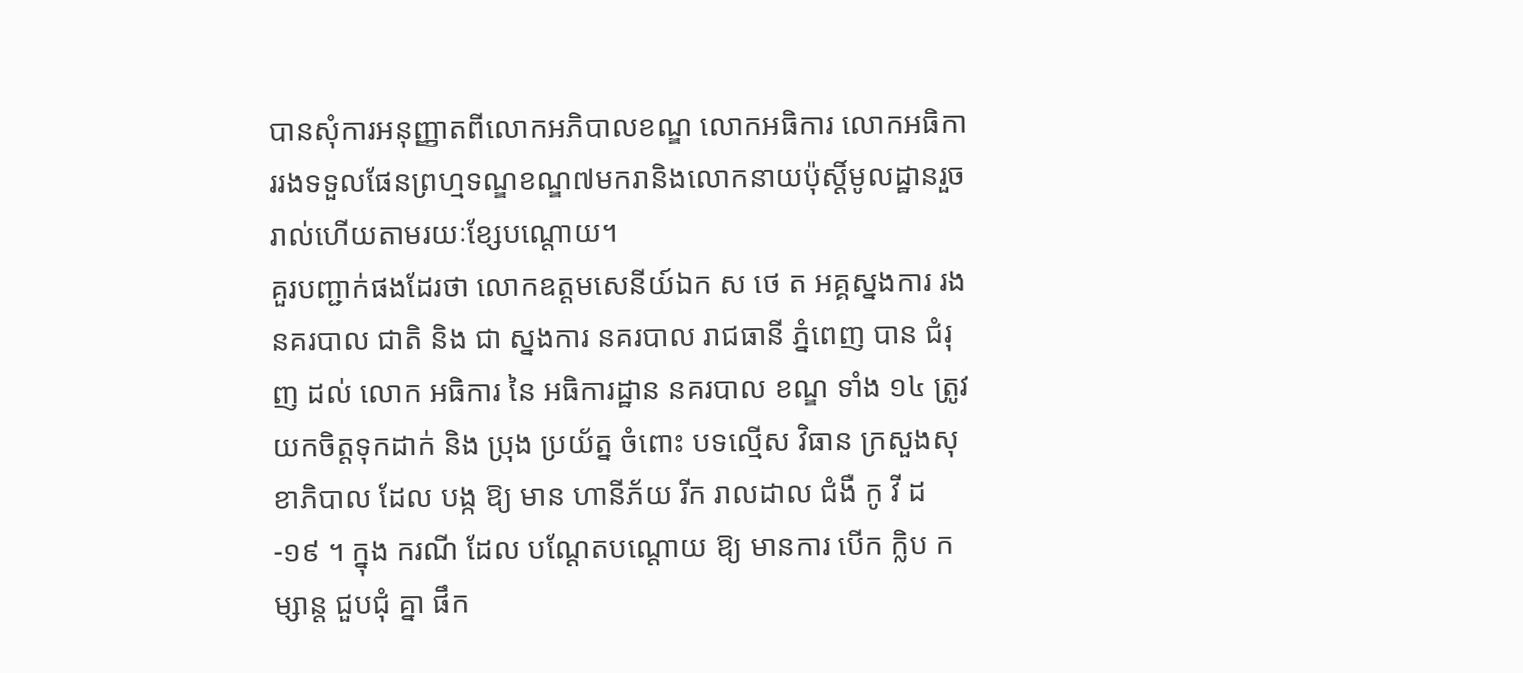បានសុំការអនុញ្ញាតពីលោកអភិបាលខណ្ឌ លោកអធិការ លោកអធិការរងទទួលផែនព្រហ្មទណ្ឌខណ្ឌ៧មករានិងលោកនាយប៉ុស្តិ៍មូលដ្ឋានរួចរាល់ហើយតាមរយៈខ្សែបណ្ដោយ។
គួរបញ្ជាក់ផងដែរថា លោកឧត្តមសេនីយ៍ឯក ស ថេ ត អគ្គស្នងការ រង នគរបាល ជាតិ និង ជា ស្នងការ នគរបាល រាជធានី ភ្នំពេញ បាន ជំរុញ ដល់ លោក អធិការ នៃ អធិការដ្ឋាន នគរបាល ខណ្ឌ ទាំង ១៤ ត្រូវ យកចិត្តទុកដាក់ និង ប្រុង ប្រយ័ត្ន ចំពោះ បទល្មើស វិធាន ក្រសួងសុខាភិបាល ដែល បង្ក ឱ្យ មាន ហានីភ័យ រីក រាលដាល ជំងឺ កូ វី ដ -១៩ ។ ក្នុង ករណី ដែល បណ្តែតបណ្តោយ ឱ្យ មានការ បើក ក្លិប កម្សាន្ត ជួបជុំ គ្នា ផឹក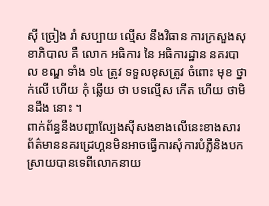ស៊ី ច្រៀង រាំ សប្បាយ ល្មើស នឹងវិធាន ការក្រសួងសុខាភិបាល គឺ លោក អធិការ នៃ អធិការដ្ឋាន នគរបាល ខណ្ឌ ទាំង ១៤ ត្រូវ ទទួលខុសត្រូវ ចំពោះ មុខ ថ្នាក់លើ ហើយ កុំ ឆ្លើយ ថា បទល្មើស កើត ហើយ ថាមិនដឹង នោះ ។
ពាក់ព័ន្ធនឹងបញ្ហាល្បែងស៊ីសងខាងលើនេះខាងសារព័ត៌មាននគរដ្រេហ្គនមិនអាចធ្វើការសុំការបំភ្លឺនិងបកស្រាយបានទេពីលោកនាយ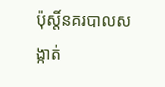ប៉ុស្តិ៍នគរបាលសង្កាត់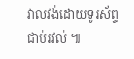វាលវង់ដោយទូរស័ព្ទជាប់រវល់ ៕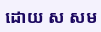ដោយ ស សម